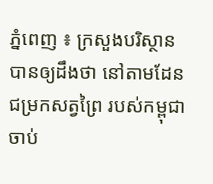ភ្នំពេញ ៖ ក្រសួងបរិស្ថាន បានឲ្យដឹងថា នៅតាមដែនជម្រកសត្វព្រៃ របស់កម្ពុជា ចាប់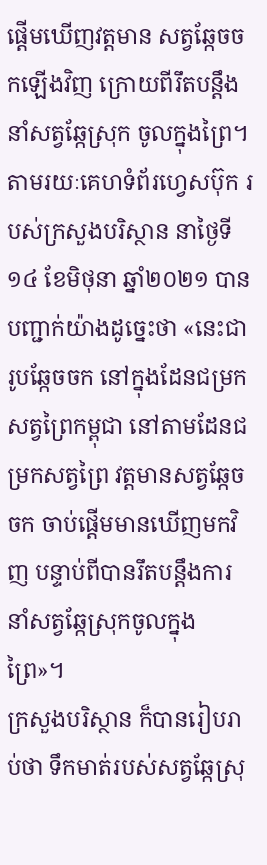ផ្ដើមឃើញវត្តមាន សត្វឆ្កែចចកឡើងវិញ ក្រោយពីរឹតបន្ដឹងនាំសត្វឆ្កែស្រុក ចូលក្នុងព្រៃ។
តាមរយៈគេហទំព័រហ្វេសប៊ុក របស់ក្រសួងបរិស្ថាន នាថ្ងៃទី១៤ ខែមិថុនា ឆ្នាំ២០២១ បានបញ្ជាក់យ៉ាងដូច្នេះថា «នេះជារូបឆ្កែចចក នៅក្នុងដែនជម្រកសត្វព្រៃកម្ពុជា នៅតាមដែនជម្រកសត្វព្រៃ វត្តមានសត្វឆ្កែចចក ចាប់ផ្តើមមានឃើញមកវិញ បន្ទាប់ពីបានរឹតបន្តឹងការ នាំសត្វឆ្កែស្រុកចូលក្នុងព្រៃ»។
ក្រសួងបរិស្ថាន ក៏បានរៀបរាប់ថា ទឹកមាត់របស់សត្វឆ្កែស្រុ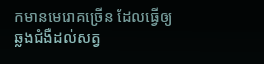កមានមេរោគច្រើន ដែលធ្វើឲ្យឆ្លងជំងឺដល់សត្វ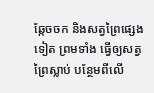ឆ្កែចចក និងសត្វព្រៃផ្សេងទៀត ព្រមទាំង ធ្វើឲ្យសត្វព្រៃស្លាប់ បន្ថែមពីលើ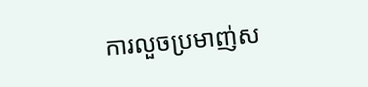ការលួចប្រមាញ់ស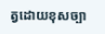ត្វដោយខុសច្បា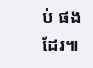ប់ ផងដែរ៕